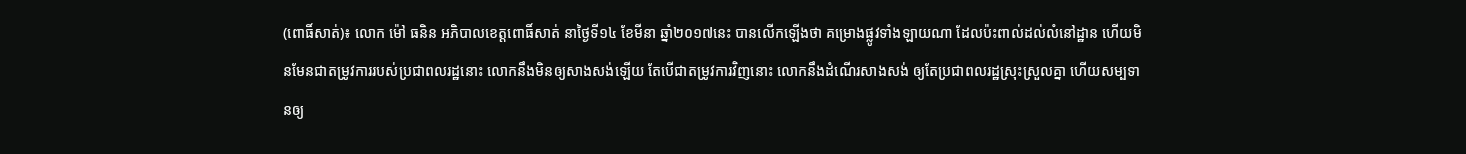(ពោធិ៍សាត់)៖ លោក ម៉ៅ ធនិន អភិបាលខេត្តពោធិ៍សាត់ នាថ្ងៃទី១៤ ខែមីនា ឆ្នាំ២០១៧នេះ បានលើកឡើងថា គម្រោងផ្លូវទាំងឡាយណា ដែលប៉ះពាល់ដល់លំនៅដ្ឋាន ហើយមិនមែនជាតម្រូវការរបស់ប្រជាពលរដ្ឋនោះ លោកនឹងមិនឲ្យសាងសង់ឡើយ តែបើជាតម្រូវការវិញនោះ លោកនឹងដំណើរសាងសង់ ឲ្យតែប្រជាពលរដ្ឋស្រុះស្រួលគ្នា ហើយសម្បទានឲ្យ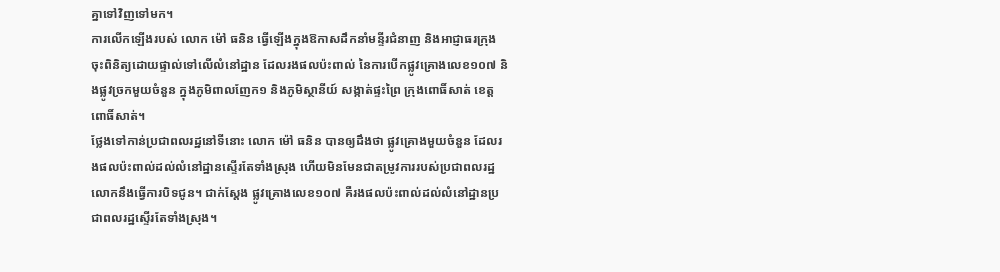គ្នាទៅវិញទៅមក។
ការលើកឡើងរបស់ លោក ម៉ៅ ធនិន ធ្វើឡើងក្នុងឱកាសដឹកនាំមន្ទីរជំនាញ និងអាជ្ញាធរក្រុង ចុះពិនិត្យដោយផ្ទាល់ទៅលើលំនៅដ្ឋាន ដែលរងផលប៉ះពាល់ នៃការបើកផ្លូវគ្រោងលេខ១០៧ និងផ្លូវច្រកមួយចំនួន ក្នុងភូមិពាលញែក១ និងភូមិស្ថានីយ៍ សង្កាត់ផ្ទះព្រៃ ក្រុងពោធិ៍សាត់ ខេត្តពោធិ៍សាត់។
ថ្លែងទៅកាន់ប្រជាពលរដ្ឋនៅទីនោះ លោក ម៉ៅ ធនិន បានឲ្យដឹងថា ផ្លូវគ្រោងមួយចំនួន ដែលរងផលប៉ះពាល់ដល់លំនៅដ្ឋានស្ទើរតែទាំងស្រុង ហើយមិនមែនជាតម្រូវការរបស់ប្រជាពលរដ្ឋ លោកនឹងធ្វើការបិទជូន។ ជាក់ស្តែង ផ្លូវគ្រោងលេខ១០៧ គឺរងផលប៉ះពាល់ដល់លំនៅដ្ឋានប្រជាពលរដ្ឋស្ទើរតែទាំងស្រុង។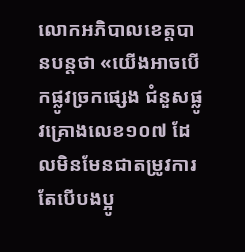លោកអភិបាលខេត្តបានបន្តថា «យើងអាចបើកផ្លូវច្រកផ្សេង ជំនួសផ្លូវគ្រោងលេខ១០៧ ដែលមិនមែនជាតម្រូវការ តែបើបងប្អូ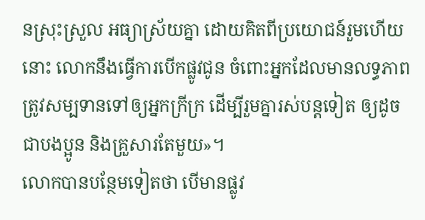នស្រុះស្រួល អធ្យាស្រ័យគ្នា ដោយគិតពីប្រយោជន៍រួមហើយនោះ លោកនឹងធ្វើការបើកផ្លូវជូន ចំពោះអ្នកដែលមានលទ្ធភាព ត្រូវសម្បទានទៅឲ្យអ្នកក្រីក្រ ដើម្បីរួមគ្នារស់បន្តទៀត ឲ្យដូចជាបងប្អូន និងគ្រួសារតែមួយ»។
លោកបានបន្ថែមទៀតថា បើមានផ្លូវ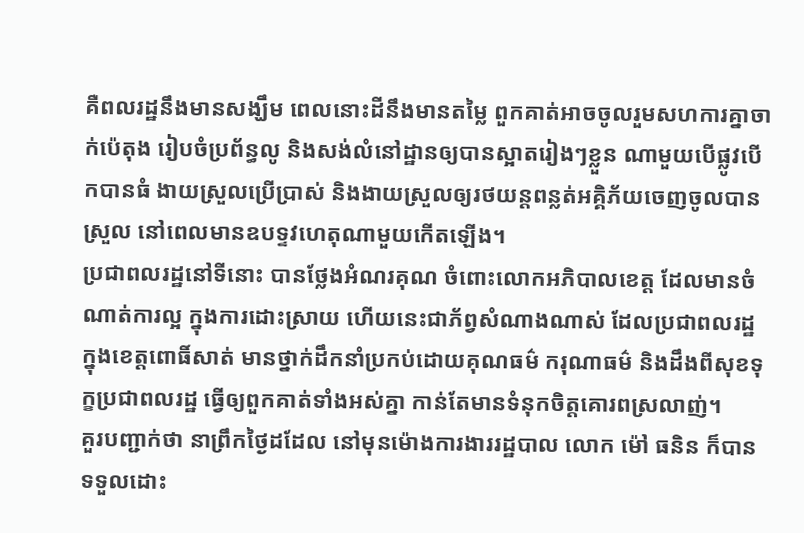គឺពលរដ្ឋនឹងមានសង្ឃឹម ពេលនោះដីនឹងមានតម្លៃ ពួកគាត់អាចចូលរួមសហការគ្នាចាក់ប៉េតុង រៀបចំប្រព័ន្ធលូ និងសង់លំនៅដ្ឋានឲ្យបានស្អាតរៀងៗខ្លួន ណាមួយបើផ្លូវបើកបានធំ ងាយស្រួលប្រើប្រាស់ និងងាយស្រួលឲ្យរថយន្តពន្លត់អគ្គិភ័យចេញចូលបានស្រួល នៅពេលមានឧបទ្ទវហេតុណាមួយកើតឡើង។
ប្រជាពលរដ្ឋនៅទីនោះ បានថ្លែងអំណរគុណ ចំពោះលោកអភិបាលខេត្ត ដែលមានចំណាត់ការល្អ ក្នុងការដោះស្រាយ ហើយនេះជាភ័ព្វសំណាងណាស់ ដែលប្រជាពលរដ្ឋក្នុងខេត្តពោធិ៍សាត់ មានថ្នាក់ដឹកនាំប្រកប់ដោយគុណធម៌ ករុណាធម៌ និងដឹងពីសុខទុក្ខប្រជាពលរដ្ឋ ធ្វើឲ្យពួកគាត់ទាំងអស់គ្នា កាន់តែមានទំនុកចិត្តគោរពស្រលាញ់។
គួរបញ្ជាក់ថា នាព្រឹកថ្ងៃដដែល នៅមុនម៉ោងការងាររដ្ឋបាល លោក ម៉ៅ ធនិន ក៏បានទទួលដោះ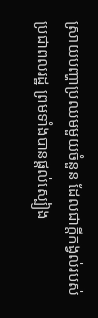ស្រាយបញ្ហាប្រឈមមួយចំនួន ដែលជាក្តីកង្វល់របស់ប្រជាពលរដ្ឋ ព្រមទាំងបានផ្តល់ស្បៀង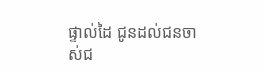ផ្ទាល់ដៃ ជូនដល់ជនចាស់ជ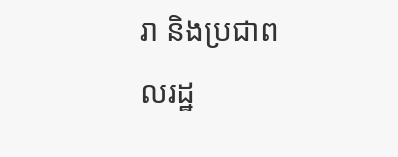រា និងប្រជាពលរដ្ឋ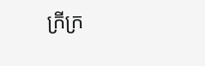ក្រីក្រ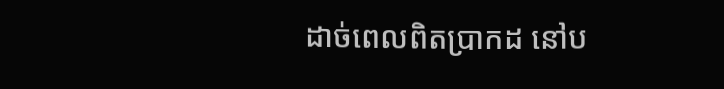ដាច់ពេលពិតប្រាកដ នៅប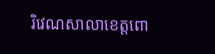រិវេណសាលាខេត្តពោ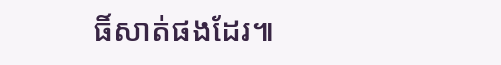ធិ៍សាត់ផងដែរ៕